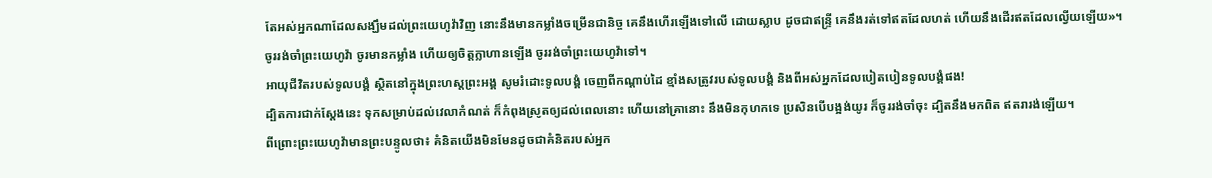តែអស់អ្នកណាដែលសង្ឃឹមដល់ព្រះយេហូវ៉ាវិញ នោះនឹងមានកម្លាំងចម្រើនជានិច្ច គេនឹងហើរឡើងទៅលើ ដោយស្លាប ដូចជាឥន្ទ្រី គេនឹងរត់ទៅឥតដែលហត់ ហើយនឹងដើរឥតដែលល្វើយឡើយ»។
ចូររង់ចាំព្រះយេហូវ៉ា ចូរមានកម្លាំង ហើយឲ្យចិត្តក្លាហានឡើង ចូររង់ចាំព្រះយេហូវ៉ាទៅ។
អាយុជីវិតរបស់ទូលបង្គំ ស្ថិតនៅក្នុងព្រះហស្តព្រះអង្គ សូមរំដោះទូលបង្គំ ចេញពីកណ្ដាប់ដៃ ខ្មាំងសត្រូវរបស់ទូលបង្គំ និងពីអស់អ្នកដែលបៀតបៀនទូលបង្គំផង!
ដ្បិតការជាក់ស្តែងនេះ ទុកសម្រាប់ដល់វេលាកំណត់ ក៏កំពុងស្រូតឲ្យដល់ពេលនោះ ហើយនៅគ្រានោះ នឹងមិនកុហកទេ ប្រសិនបើបង្អង់យូរ ក៏ចូររង់ចាំចុះ ដ្បិតនឹងមកពិត ឥតរារង់ឡើយ។
ពីព្រោះព្រះយេហូវ៉ាមានព្រះបន្ទូលថា៖ គំនិតយើងមិនមែនដូចជាគំនិតរបស់អ្នក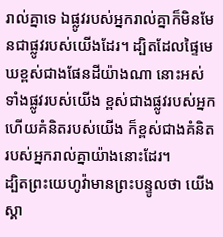រាល់គ្នាទេ ឯផ្លូវរបស់អ្នករាល់គ្នាក៏មិនមែនជាផ្លូវរបស់យើងដែរ។ ដ្បិតដែលផ្ទៃមេឃខ្ពស់ជាងផែនដីយ៉ាងណា នោះអស់ទាំងផ្លូវរបស់យើង ខ្ពស់ជាងផ្លូវរបស់អ្នក ហើយគំនិតរបស់យើង ក៏ខ្ពស់ជាងគំនិតរបស់អ្នករាល់គ្នាយ៉ាងនោះដែរ។
ដ្បិតព្រះយេហូវ៉ាមានព្រះបន្ទូលថា យើងស្គា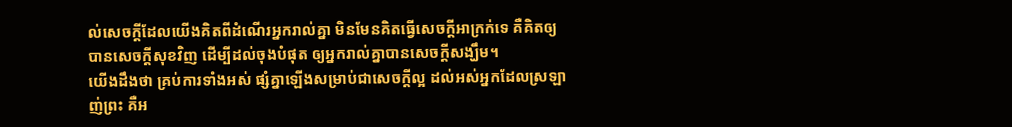ល់សេចក្ដីដែលយើងគិតពីដំណើរអ្នករាល់គ្នា មិនមែនគិតធ្វើសេចក្ដីអាក្រក់ទេ គឺគិតឲ្យបានសេចក្ដីសុខវិញ ដើម្បីដល់ចុងបំផុត ឲ្យអ្នករាល់គ្នាបានសេចក្ដីសង្ឃឹម។
យើងដឹងថា គ្រប់ការទាំងអស់ ផ្សំគ្នាឡើងសម្រាប់ជាសេចក្តីល្អ ដល់អស់អ្នកដែលស្រឡាញ់ព្រះ គឺអ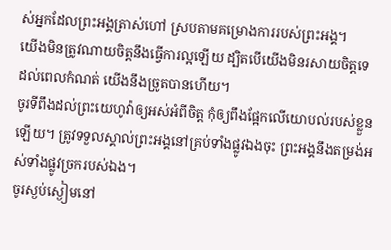ស់អ្នកដែលព្រះអង្គត្រាស់ហៅ ស្របតាមគម្រោងការរបស់ព្រះអង្គ។
យើងមិនត្រូវណាយចិត្តនឹងធ្វើការល្អឡើយ ដ្បិតបើយើងមិនរសាយចិត្តទេ ដល់ពេលកំណត់ យើងនឹងច្រូតបានហើយ។
ចូរទីពឹងដល់ព្រះយេហូវ៉ាឲ្យអស់អំពីចិត្ត កុំឲ្យពឹងផ្អែកលើយោបល់របស់ខ្លួនឡើយ។ ត្រូវទទួលស្គាល់ព្រះអង្គនៅគ្រប់ទាំងផ្លូវឯងចុះ ព្រះអង្គនឹងតម្រង់អស់ទាំងផ្លូវច្រករបស់ឯង។
ចូរស្ងប់ស្ងៀមនៅ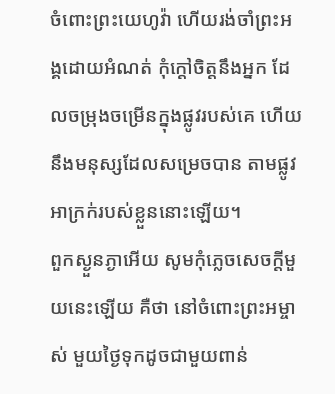ចំពោះព្រះយេហូវ៉ា ហើយរង់ចាំព្រះអង្គដោយអំណត់ កុំក្តៅចិត្តនឹងអ្នក ដែលចម្រុងចម្រើនក្នុងផ្លូវរបស់គេ ហើយនឹងមនុស្សដែលសម្រេចបាន តាមផ្លូវអាក្រក់របស់ខ្លួននោះឡើយ។
ពួកស្ងួនភ្ងាអើយ សូមកុំភ្លេចសេចក្ដីមួយនេះឡើយ គឺថា នៅចំពោះព្រះអម្ចាស់ មួយថ្ងៃទុកដូចជាមួយពាន់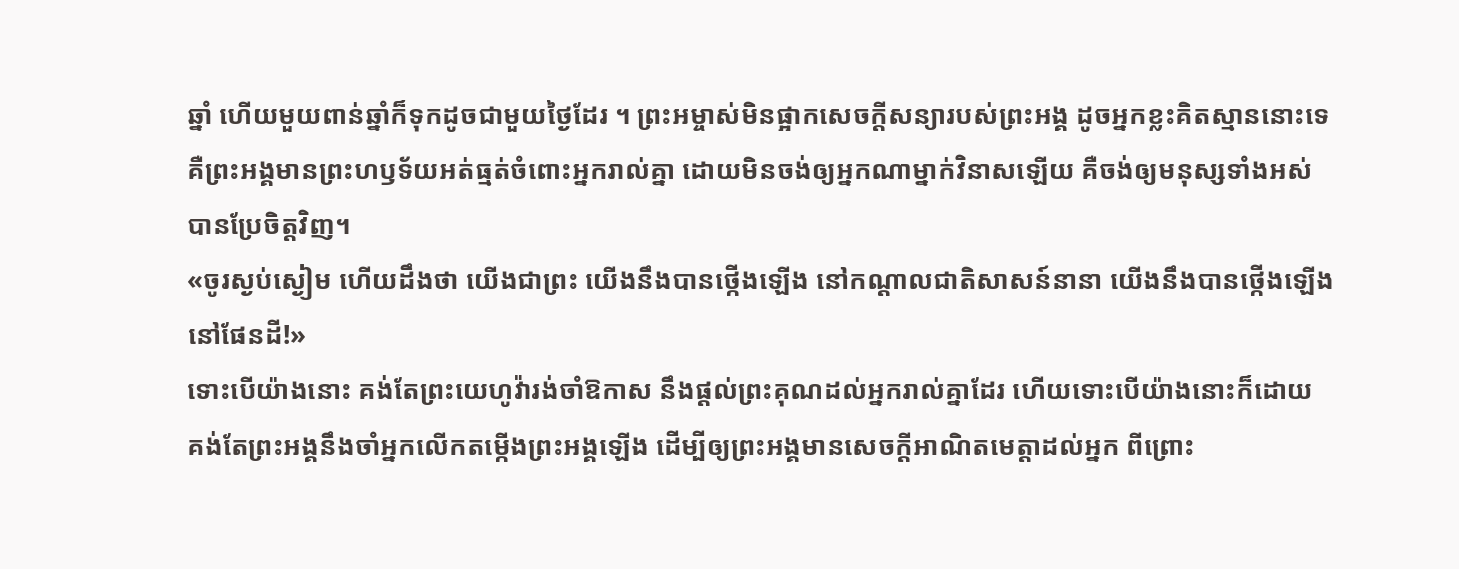ឆ្នាំ ហើយមួយពាន់ឆ្នាំក៏ទុកដូចជាមួយថ្ងៃដែរ ។ ព្រះអម្ចាស់មិនផ្អាកសេចក្ដីសន្យារបស់ព្រះអង្គ ដូចអ្នកខ្លះគិតស្មាននោះទេ គឺព្រះអង្គមានព្រះហឫទ័យអត់ធ្មត់ចំពោះអ្នករាល់គ្នា ដោយមិនចង់ឲ្យអ្នកណាម្នាក់វិនាសឡើយ គឺចង់ឲ្យមនុស្សទាំងអស់បានប្រែចិត្តវិញ។
«ចូរស្ងប់ស្ងៀម ហើយដឹងថា យើងជាព្រះ យើងនឹងបានថ្កើងឡើង នៅកណ្ដាលជាតិសាសន៍នានា យើងនឹងបានថ្កើងឡើងនៅផែនដី!»
ទោះបើយ៉ាងនោះ គង់តែព្រះយេហូវ៉ារង់ចាំឱកាស នឹងផ្តល់ព្រះគុណដល់អ្នករាល់គ្នាដែរ ហើយទោះបើយ៉ាងនោះក៏ដោយ គង់តែព្រះអង្គនឹងចាំអ្នកលើកតម្កើងព្រះអង្គឡើង ដើម្បីឲ្យព្រះអង្គមានសេចក្ដីអាណិតមេត្តាដល់អ្នក ពីព្រោះ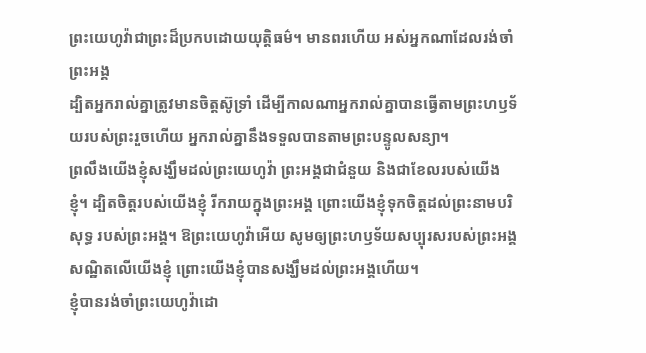ព្រះយេហូវ៉ាជាព្រះដ៏ប្រកបដោយយុត្តិធម៌។ មានពរហើយ អស់អ្នកណាដែលរង់ចាំព្រះអង្គ
ដ្បិតអ្នករាល់គ្នាត្រូវមានចិត្តស៊ូទ្រាំ ដើម្បីកាលណាអ្នករាល់គ្នាបានធ្វើតាមព្រះហឫទ័យរបស់ព្រះរួចហើយ អ្នករាល់គ្នានឹងទទួលបានតាមព្រះបន្ទូលសន្យា។
ព្រលឹងយើងខ្ញុំសង្ឃឹមដល់ព្រះយេហូវ៉ា ព្រះអង្គជាជំនួយ និងជាខែលរបស់យើងខ្ញុំ។ ដ្បិតចិត្តរបស់យើងខ្ញុំ រីករាយក្នុងព្រះអង្គ ព្រោះយើងខ្ញុំទុកចិត្តដល់ព្រះនាមបរិសុទ្ធ របស់ព្រះអង្គ។ ឱព្រះយេហូវ៉ាអើយ សូមឲ្យព្រះហឫទ័យសប្បុរសរបស់ព្រះអង្គ សណ្ឋិតលើយើងខ្ញុំ ព្រោះយើងខ្ញុំបានសង្ឃឹមដល់ព្រះអង្គហើយ។
ខ្ញុំបានរង់ចាំព្រះយេហូវ៉ាដោ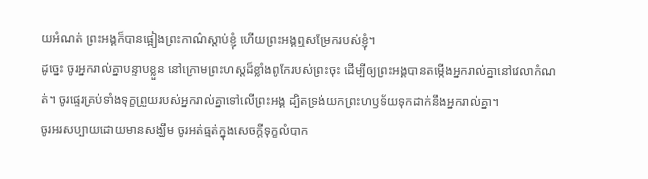យអំណត់ ព្រះអង្គក៏បានផ្អៀងព្រះកាណ៌ស្តាប់ខ្ញុំ ហើយព្រះអង្គឮសម្រែករបស់ខ្ញុំ។
ដូច្នេះ ចូរអ្នករាល់គ្នាបន្ទាបខ្លួន នៅក្រោមព្រះហស្តដ៏ខ្លាំងពូកែរបស់ព្រះចុះ ដើម្បីឲ្យព្រះអង្គបានតម្កើងអ្នករាល់គ្នានៅវេលាកំណត់។ ចូរផ្ទេរគ្រប់ទាំងទុក្ខព្រួយរបស់អ្នករាល់គ្នាទៅលើព្រះអង្គ ដ្បិតទ្រង់យកព្រះហឫទ័យទុកដាក់នឹងអ្នករាល់គ្នា។
ចូរអរសប្បាយដោយមានសង្ឃឹម ចូរអត់ធ្មត់ក្នុងសេចក្តីទុក្ខលំបាក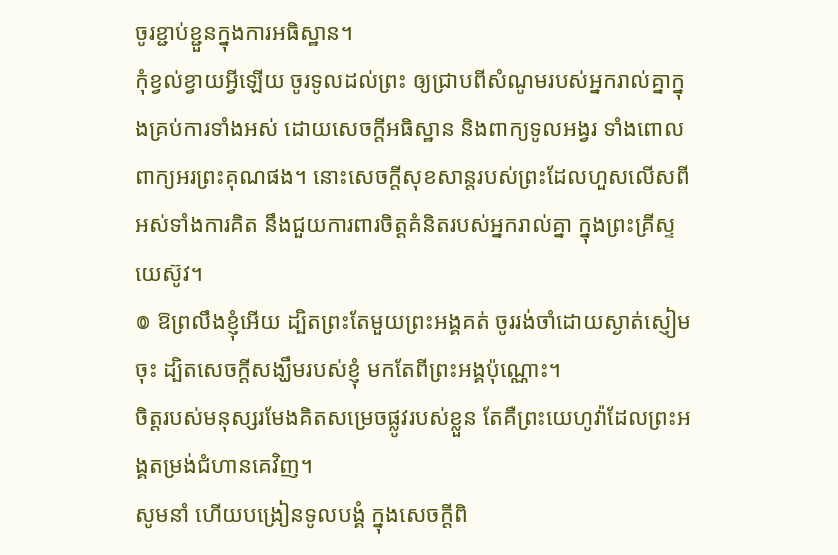ចូរខ្ជាប់ខ្ជួនក្នុងការអធិស្ឋាន។
កុំខ្វល់ខ្វាយអ្វីឡើយ ចូរទូលដល់ព្រះ ឲ្យជ្រាបពីសំណូមរបស់អ្នករាល់គ្នាក្នុងគ្រប់ការទាំងអស់ ដោយសេចក្ដីអធិស្ឋាន និងពាក្យទូលអង្វរ ទាំងពោលពាក្យអរព្រះគុណផង។ នោះសេចក្ដីសុខសាន្តរបស់ព្រះដែលហួសលើសពីអស់ទាំងការគិត នឹងជួយការពារចិត្តគំនិតរបស់អ្នករាល់គ្នា ក្នុងព្រះគ្រីស្ទយេស៊ូវ។
៙ ឱព្រលឹងខ្ញុំអើយ ដ្បិតព្រះតែមួយព្រះអង្គគត់ ចូររង់ចាំដោយស្ងាត់ស្ញៀមចុះ ដ្បិតសេចក្ដីសង្ឃឹមរបស់ខ្ញុំ មកតែពីព្រះអង្គប៉ុណ្ណោះ។
ចិត្តរបស់មនុស្សរមែងគិតសម្រេចផ្លូវរបស់ខ្លួន តែគឺព្រះយេហូវ៉ាដែលព្រះអង្គតម្រង់ជំហានគេវិញ។
សូមនាំ ហើយបង្រៀនទូលបង្គំ ក្នុងសេចក្ដីពិ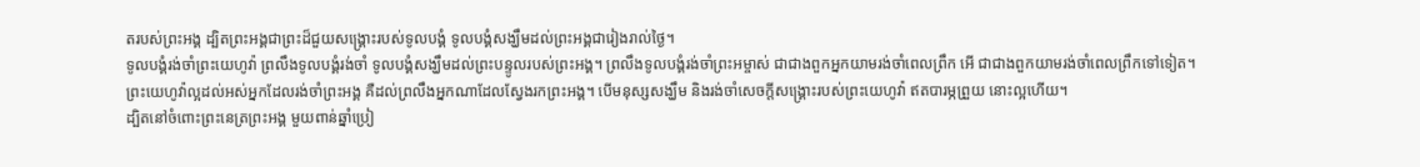តរបស់ព្រះអង្គ ដ្បិតព្រះអង្គជាព្រះដ៏ជួយសង្គ្រោះរបស់ទូលបង្គំ ទូលបង្គំសង្ឃឹមដល់ព្រះអង្គជារៀងរាល់ថ្ងៃ។
ទូលបង្គំរង់ចាំព្រះយេហូវ៉ា ព្រលឹងទូលបង្គំរង់ចាំ ទូលបង្គំសង្ឃឹមដល់ព្រះបន្ទូលរបស់ព្រះអង្គ។ ព្រលឹងទូលបង្គំរង់ចាំព្រះអម្ចាស់ ជាជាងពួកអ្នកយាមរង់ចាំពេលព្រឹក អើ ជាជាងពួកយាមរង់ចាំពេលព្រឹកទៅទៀត។
ព្រះយេហូវ៉ាល្អដល់អស់អ្នកដែលរង់ចាំព្រះអង្គ គឺដល់ព្រលឹងអ្នកណាដែលស្វែងរកព្រះអង្គ។ បើមនុស្សសង្ឃឹម និងរង់ចាំសេចក្ដីសង្គ្រោះរបស់ព្រះយេហូវ៉ា ឥតបារម្ភព្រួយ នោះល្អហើយ។
ដ្បិតនៅចំពោះព្រះនេត្រព្រះអង្គ មួយពាន់ឆ្នាំប្រៀ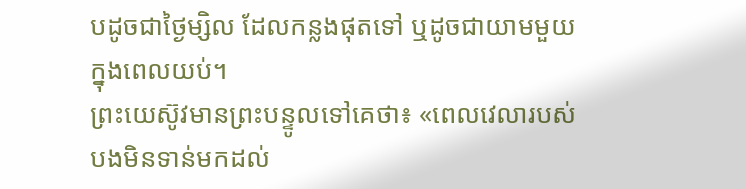បដូចជាថ្ងៃម្សិល ដែលកន្លងផុតទៅ ឬដូចជាយាមមួយក្នុងពេលយប់។
ព្រះយេស៊ូវមានព្រះបន្ទូលទៅគេថា៖ «ពេលវេលារបស់បងមិនទាន់មកដល់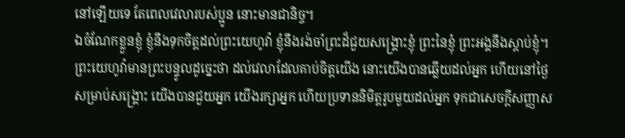នៅឡើយទេ តែពេលវេលារបស់ប្អូន នោះមានជានិច្ច។
ឯចំណែកខ្លួនខ្ញុំ ខ្ញុំនឹងទុកចិត្តដល់ព្រះយេហូវ៉ា ខ្ញុំនឹងរង់ចាំព្រះដ៏ជួយសង្គ្រោះខ្ញុំ ព្រះនៃខ្ញុំ ព្រះអង្គនឹងស្តាប់ខ្ញុំ។
ព្រះយេហូវ៉ាមានព្រះបន្ទូលដូច្នេះថា ដល់វេលាដែលគាប់ចិត្តយើង នោះយើងបានឆ្លើយដល់អ្នក ហើយនៅថ្ងៃសម្រាប់សង្គ្រោះ យើងបានជួយអ្នក យើងរក្សាអ្នក ហើយប្រទាននិមិត្តរូបមួយដល់អ្នក ទុកជាសេចក្ដីសញ្ញាស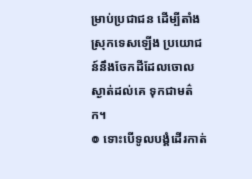ម្រាប់ប្រជាជន ដើម្បីតាំងស្រុកទេសឡើង ប្រយោជន៍នឹងចែកដីដែលចោលស្ងាត់ដល់គេ ទុកជាមត៌ក។
៙ ទោះបើទូលបង្គំដើរកាត់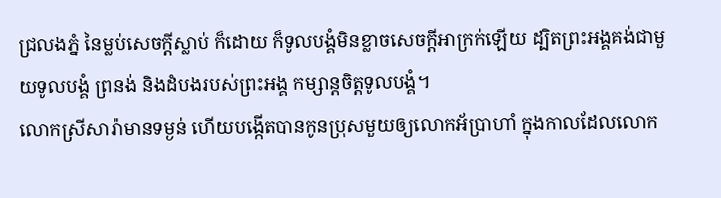ជ្រលងភ្នំ នៃម្លប់សេចក្ដីស្លាប់ ក៏ដោយ ក៏ទូលបង្គំមិនខ្លាចសេចក្ដីអាក្រក់ឡើយ ដ្បិតព្រះអង្គគង់ជាមួយទូលបង្គំ ព្រនង់ និងដំបងរបស់ព្រះអង្គ កម្សាន្តចិត្តទូលបង្គំ។
លោកស្រីសារ៉ាមានទម្ងន់ ហើយបង្កើតបានកូនប្រុសមួយឲ្យលោកអ័ប្រាហាំ ក្នុងកាលដែលលោក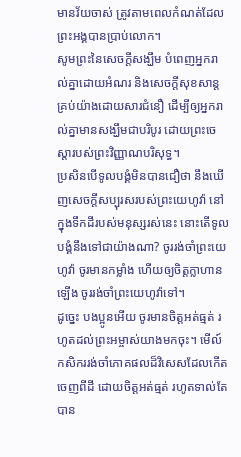មានវ័យចាស់ ត្រូវតាមពេលកំណត់ដែលព្រះអង្គបានប្រាប់លោក។
សូមព្រះនៃសេចក្តីសង្ឃឹម បំពេញអ្នករាល់គ្នាដោយអំណរ និងសេចក្តីសុខសាន្តគ្រប់យ៉ាងដោយសារជំនឿ ដើម្បីឲ្យអ្នករាល់គ្នាមានសង្ឃឹមជាបរិបូរ ដោយព្រះចេស្តារបស់ព្រះវិញ្ញាណបរិសុទ្ធ។
ប្រសិនបើទូលបង្គំមិនបានជឿថា នឹងឃើញសេចក្ដីសប្បុរសរបស់ព្រះយេហូវ៉ា នៅក្នុងទឹកដីរបស់មនុស្សរស់នេះ នោះតើទូលបង្គំនឹងទៅជាយ៉ាងណា? ចូររង់ចាំព្រះយេហូវ៉ា ចូរមានកម្លាំង ហើយឲ្យចិត្តក្លាហានឡើង ចូររង់ចាំព្រះយេហូវ៉ាទៅ។
ដូច្នេះ បងប្អូនអើយ ចូរមានចិត្តអត់ធ្មត់ រហូតដល់ព្រះអម្ចាស់យាងមកចុះ។ មើល៍ កសិកររង់ចាំភោគផលដ៏វិសេសដែលកើតចេញពីដី ដោយចិត្តអត់ធ្មត់ រហូតទាល់តែបាន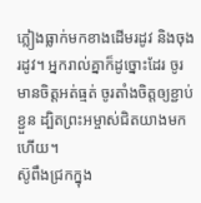ភ្លៀងធ្លាក់មកខាងដើមរដូវ និងចុងរដូវ។ អ្នករាល់គ្នាក៏ដូច្នោះដែរ ចូរមានចិត្តអត់ធ្មត់ ចូរតាំងចិត្តឲ្យខ្ជាប់ខ្ជួន ដ្បិតព្រះអម្ចាស់ជិតយាងមកហើយ។
ស៊ូពឹងជ្រកក្នុង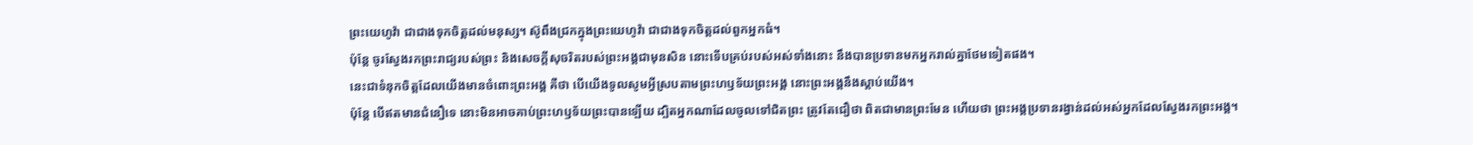ព្រះយេហូវ៉ា ជាជាងទុកចិត្តដល់មនុស្ស។ ស៊ូពឹងជ្រកក្នុងព្រះយេហូវ៉ា ជាជាងទុកចិត្តដល់ពួកអ្នកធំ។
ប៉ុន្តែ ចូរស្វែងរកព្រះរាជ្យរបស់ព្រះ និងសេចក្តីសុចរិតរបស់ព្រះអង្គជាមុនសិន នោះទើបគ្រប់របស់អស់ទាំងនោះ នឹងបានប្រទានមកអ្នករាល់គ្នាថែមទៀតផង។
នេះជាទំនុកចិត្តដែលយើងមានចំពោះព្រះអង្គ គឺថា បើយើងទូលសូមអ្វីស្របតាមព្រះហឫទ័យព្រះអង្គ នោះព្រះអង្គនឹងស្តាប់យើង។
ប៉ុន្ដែ បើឥតមានជំនឿទេ នោះមិនអាចគាប់ព្រះហឫទ័យព្រះបានឡើយ ដ្បិតអ្នកណាដែលចូលទៅជិតព្រះ ត្រូវតែជឿថា ពិតជាមានព្រះមែន ហើយថា ព្រះអង្គប្រទានរង្វាន់ដល់អស់អ្នកដែលស្វែងរកព្រះអង្គ។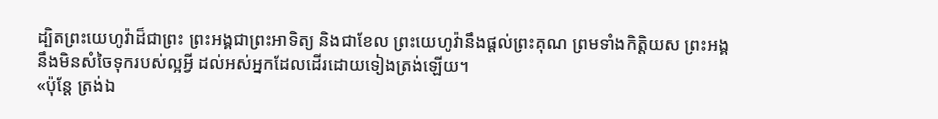ដ្បិតព្រះយេហូវ៉ាដ៏ជាព្រះ ព្រះអង្គជាព្រះអាទិត្យ និងជាខែល ព្រះយេហូវ៉ានឹងផ្តល់ព្រះគុណ ព្រមទាំងកិត្តិយស ព្រះអង្គនឹងមិនសំចៃទុករបស់ល្អអ្វី ដល់អស់អ្នកដែលដើរដោយទៀងត្រង់ឡើយ។
«ប៉ុន្តែ ត្រង់ឯ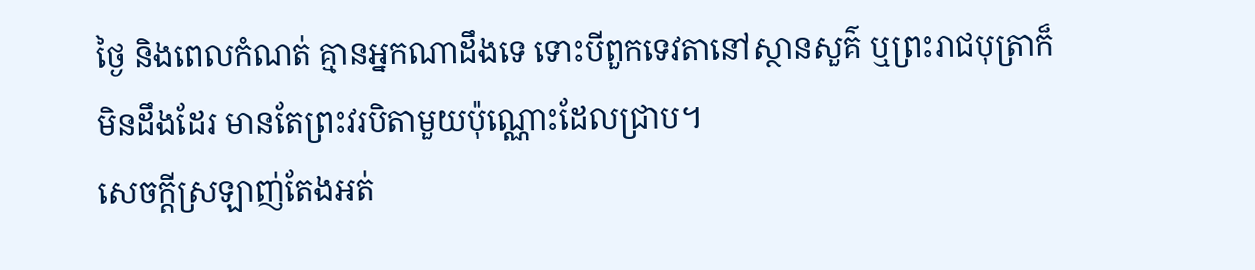ថ្ងៃ និងពេលកំណត់ គ្មានអ្នកណាដឹងទេ ទោះបីពួកទេវតានៅស្ថានសួគ៌ ឬព្រះរាជបុត្រាក៏មិនដឹងដែរ មានតែព្រះវរបិតាមួយប៉ុណ្ណោះដែលជ្រាប។
សេចក្តីស្រឡាញ់តែងអត់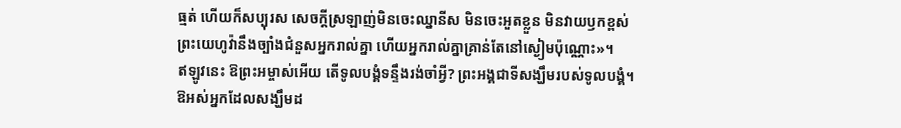ធ្មត់ ហើយក៏សប្បុរស សេចក្តីស្រឡាញ់មិនចេះឈ្នានីស មិនចេះអួតខ្លួន មិនវាយឫកខ្ពស់
ព្រះយេហូវ៉ានឹងច្បាំងជំនួសអ្នករាល់គ្នា ហើយអ្នករាល់គ្នាគ្រាន់តែនៅស្ងៀមប៉ុណ្ណោះ»។
ឥឡូវនេះ ឱព្រះអម្ចាស់អើយ តើទូលបង្គំទន្ទឹងរង់ចាំអ្វី? ព្រះអង្គជាទីសង្ឃឹមរបស់ទូលបង្គំ។
ឱអស់អ្នកដែលសង្ឃឹមដ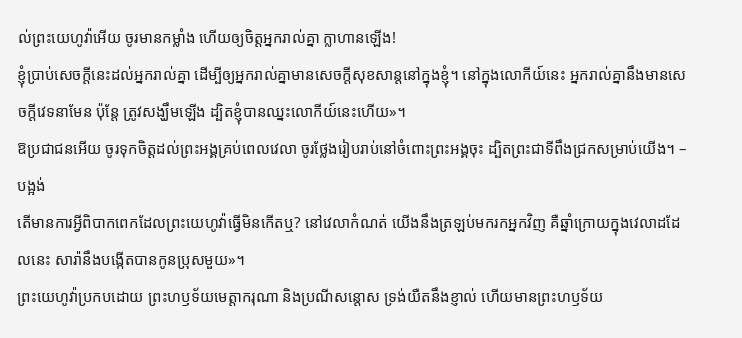ល់ព្រះយេហូវ៉ាអើយ ចូរមានកម្លាំង ហើយឲ្យចិត្តអ្នករាល់គ្នា ក្លាហានឡើង!
ខ្ញុំប្រាប់សេចក្ដីនេះដល់អ្នករាល់គ្នា ដើម្បីឲ្យអ្នករាល់គ្នាមានសេចក្តីសុខសាន្តនៅក្នុងខ្ញុំ។ នៅក្នុងលោកីយ៍នេះ អ្នករាល់គ្នានឹងមានសេចក្តីវេទនាមែន ប៉ុន្តែ ត្រូវសង្ឃឹមឡើង ដ្បិតខ្ញុំបានឈ្នះលោកីយ៍នេះហើយ»។
ឱប្រជាជនអើយ ចូរទុកចិត្តដល់ព្រះអង្គគ្រប់ពេលវេលា ចូរថ្លែងរៀបរាប់នៅចំពោះព្រះអង្គចុះ ដ្បិតព្រះជាទីពឹងជ្រកសម្រាប់យើង។ –បង្អង់
តើមានការអ្វីពិបាកពេកដែលព្រះយេហូវ៉ាធ្វើមិនកើតឬ? នៅវេលាកំណត់ យើងនឹងត្រឡប់មករកអ្នកវិញ គឺឆ្នាំក្រោយក្នុងវេលាដដែលនេះ សារ៉ានឹងបង្កើតបានកូនប្រុសមួយ»។
ព្រះយេហូវ៉ាប្រកបដោយ ព្រះហឫទ័យមេត្តាករុណា និងប្រណីសន្ដោស ទ្រង់យឺតនឹងខ្ញាល់ ហើយមានព្រះហឫទ័យ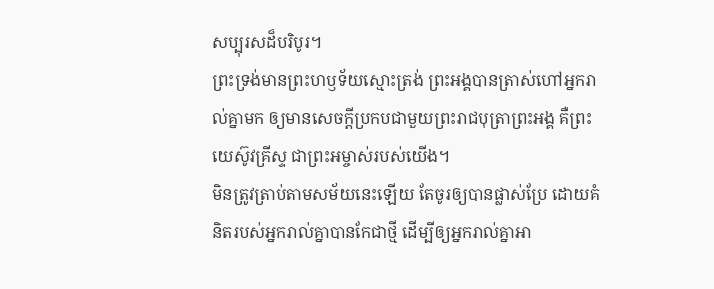សប្បុរសដ៏បរិបូរ។
ព្រះទ្រង់មានព្រះហឫទ័យស្មោះត្រង់ ព្រះអង្គបានត្រាស់ហៅអ្នករាល់គ្នាមក ឲ្យមានសេចក្ដីប្រកបជាមួយព្រះរាជបុត្រាព្រះអង្គ គឺព្រះយេស៊ូវគ្រីស្ទ ជាព្រះអម្ចាស់របស់យើង។
មិនត្រូវត្រាប់តាមសម័យនេះឡើយ តែចូរឲ្យបានផ្លាស់ប្រែ ដោយគំនិតរបស់អ្នករាល់គ្នាបានកែជាថ្មី ដើម្បីឲ្យអ្នករាល់គ្នាអា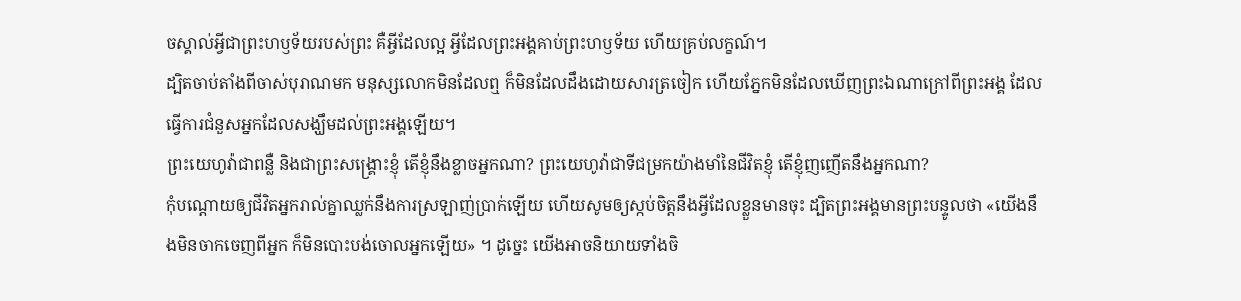ចស្គាល់អ្វីជាព្រះហឫទ័យរបស់ព្រះ គឺអ្វីដែលល្អ អ្វីដែលព្រះអង្គគាប់ព្រះហឫទ័យ ហើយគ្រប់លក្ខណ៍។
ដ្បិតចាប់តាំងពីចាស់បុរាណមក មនុស្សលោកមិនដែលឮ ក៏មិនដែលដឹងដោយសារត្រចៀក ហើយភ្នែកមិនដែលឃើញព្រះឯណាក្រៅពីព្រះអង្គ ដែលធ្វើការជំនួសអ្នកដែលសង្ឃឹមដល់ព្រះអង្គឡើយ។
ព្រះយេហូវ៉ាជាពន្លឺ និងជាព្រះសង្គ្រោះខ្ញុំ តើខ្ញុំនឹងខ្លាចអ្នកណា? ព្រះយេហូវ៉ាជាទីជម្រកយ៉ាងមាំនៃជីវិតខ្ញុំ តើខ្ញុំញញើតនឹងអ្នកណា?
កុំបណ្ដោយឲ្យជីវិតអ្នករាល់គ្នាឈ្លក់នឹងការស្រឡាញ់ប្រាក់ឡើយ ហើយសូមឲ្យស្កប់ចិត្តនឹងអ្វីដែលខ្លួនមានចុះ ដ្បិតព្រះអង្គមានព្រះបន្ទូលថា «យើងនឹងមិនចាកចេញពីអ្នក ក៏មិនបោះបង់ចោលអ្នកឡើយ» ។ ដូច្នេះ យើងអាចនិយាយទាំងចិ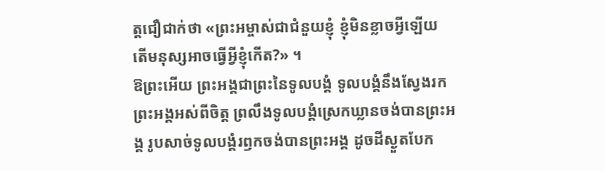ត្តជឿជាក់ថា «ព្រះអម្ចាស់ជាជំនួយខ្ញុំ ខ្ញុំមិនខ្លាចអ្វីឡើយ តើមនុស្សអាចធ្វើអ្វីខ្ញុំកើត?» ។
ឱព្រះអើយ ព្រះអង្គជាព្រះនៃទូលបង្គំ ទូលបង្គំនឹងស្វែងរកព្រះអង្គអស់ពីចិត្ត ព្រលឹងទូលបង្គំស្រេកឃ្លានចង់បានព្រះអង្គ រូបសាច់ទូលបង្គំរឭកចង់បានព្រះអង្គ ដូចដីស្ងួតបែក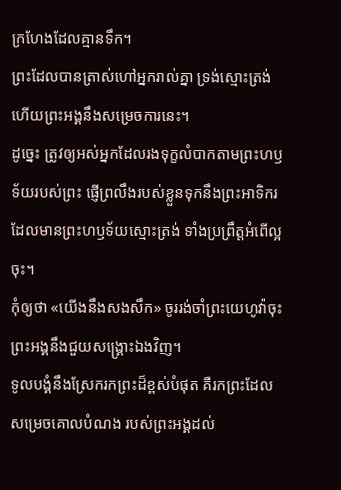ក្រហែងដែលគ្មានទឹក។
ព្រះដែលបានត្រាស់ហៅអ្នករាល់គ្នា ទ្រង់ស្មោះត្រង់ ហើយព្រះអង្គនឹងសម្រេចការនេះ។
ដូច្នេះ ត្រូវឲ្យអស់អ្នកដែលរងទុក្ខលំបាកតាមព្រះហឫទ័យរបស់ព្រះ ផ្ញើព្រលឹងរបស់ខ្លួនទុកនឹងព្រះអាទិករ ដែលមានព្រះហឫទ័យស្មោះត្រង់ ទាំងប្រព្រឹត្តអំពើល្អចុះ។
កុំឲ្យថា «យើងនឹងសងសឹក» ចូររង់ចាំព្រះយេហូវ៉ាចុះ ព្រះអង្គនឹងជួយសង្គ្រោះឯងវិញ។
ទូលបង្គំនឹងស្រែករកព្រះដ៏ខ្ពស់បំផុត គឺរកព្រះដែលសម្រេចគោលបំណង របស់ព្រះអង្គដល់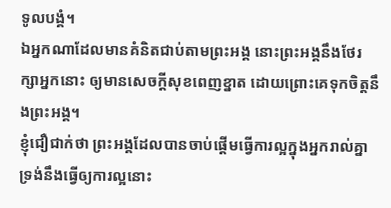ទូលបង្គំ។
ឯអ្នកណាដែលមានគំនិតជាប់តាមព្រះអង្គ នោះព្រះអង្គនឹងថែរក្សាអ្នកនោះ ឲ្យមានសេចក្ដីសុខពេញខ្នាត ដោយព្រោះគេទុកចិត្តនឹងព្រះអង្គ។
ខ្ញុំជឿជាក់ថា ព្រះអង្គដែលបានចាប់ផ្តើមធ្វើការល្អក្នុងអ្នករាល់គ្នា ទ្រង់នឹងធ្វើឲ្យការល្អនោះ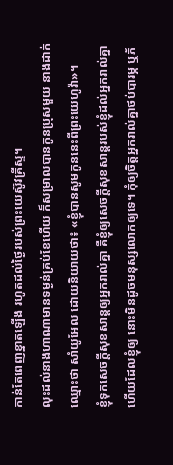កាន់តែពេញខ្នាតឡើង រហូតដល់ថ្ងៃរបស់ព្រះយេស៊ូវគ្រីស្ទ។
លុះដល់នាងហាណាមានទម្ងន់គ្រប់ខែហើយ ក៏សម្រាលបានកូនប្រុសមួយ នាងដាក់ឈ្មោះថា សាំយូអែល ដោយនិយាយថា៖ «ខ្ញុំបានសូមកូននេះពីព្រះយេហូវ៉ា»។
ខ្ញុំទុកសេចក្តីសុខសាន្តឲ្យអ្នករាល់គ្នា គឺខ្ញុំឲ្យសេចក្តីសុខសាន្តរបស់ខ្ញុំដល់អ្នករាល់គ្នា ហើយដែលខ្ញុំឲ្យ នោះមិនដូចមនុស្សលោកឲ្យទេ។ កុំឲ្យចិត្តអ្នករាល់គ្នាថប់បារម្ភ ឬភ័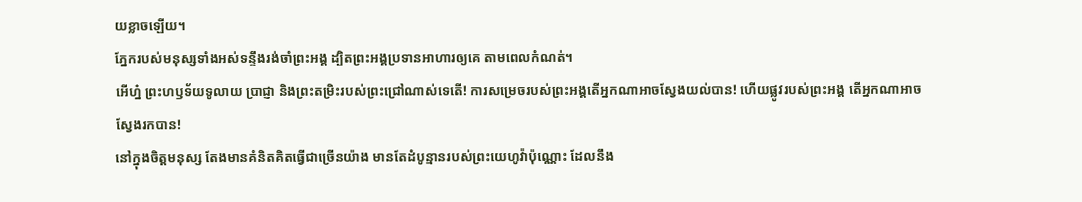យខ្លាចឡើយ។
ភ្នែករបស់មនុស្សទាំងអស់ទន្ទឹងរង់ចាំព្រះអង្គ ដ្បិតព្រះអង្គប្រទានអាហារឲ្យគេ តាមពេលកំណត់។
អើហ្ន៎ ព្រះហឫទ័យទូលាយ ប្រាជ្ញា និងព្រះតម្រិះរបស់ព្រះជ្រៅណាស់ទេតើ! ការសម្រេចរបស់ព្រះអង្គតើអ្នកណាអាចស្វែងយល់បាន! ហើយផ្លូវរបស់ព្រះអង្គ តើអ្នកណាអាចស្វែងរកបាន!
នៅក្នុងចិត្តមនុស្ស តែងមានគំនិតគិតធ្វើជាច្រើនយ៉ាង មានតែដំបូន្មានរបស់ព្រះយេហូវ៉ាប៉ុណ្ណោះ ដែលនឹង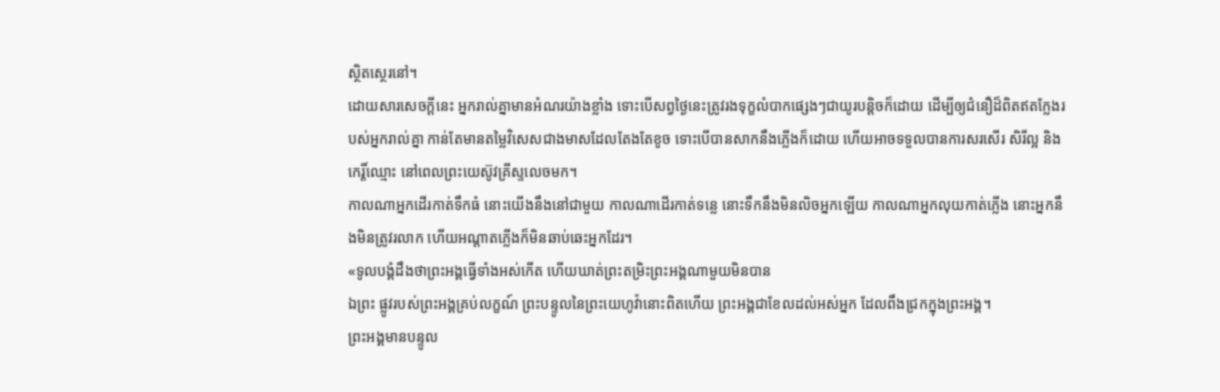ស្ថិតស្ថេរនៅ។
ដោយសារសេចក្តីនេះ អ្នករាល់គ្នាមានអំណរយ៉ាងខ្លាំង ទោះបើសព្វថៃ្ងនេះត្រូវរងទុក្ខលំបាកផ្សេងៗជាយូរបន្តិចក៏ដោយ ដើម្បីឲ្យជំនឿដ៏ពិតឥតក្លែងរបស់អ្នករាល់គ្នា កាន់តែមានតម្លៃវិសេសជាងមាសដែលតែងតែខូច ទោះបើបានសាកនឹងភ្លើងក៏ដោយ ហើយអាចទទួលបានការសរសើរ សិរីល្អ និងកេរ្តិ៍ឈ្មោះ នៅពេលព្រះយេស៊ូវគ្រីស្ទលេចមក។
កាលណាអ្នកដើរកាត់ទឹកធំ នោះយើងនឹងនៅជាមួយ កាលណាដើរកាត់ទន្លេ នោះទឹកនឹងមិនលិចអ្នកឡើយ កាលណាអ្នកលុយកាត់ភ្លើង នោះអ្នកនឹងមិនត្រូវរលាក ហើយអណ្ដាតភ្លើងក៏មិនឆាប់ឆេះអ្នកដែរ។
«ទូលបង្គំដឹងថាព្រះអង្គធ្វើទាំងអស់កើត ហើយឃាត់ព្រះតម្រិះព្រះអង្គណាមួយមិនបាន
ឯព្រះ ផ្លូវរបស់ព្រះអង្គគ្រប់លក្ខណ៍ ព្រះបន្ទូលនៃព្រះយេហូវ៉ានោះពិតហើយ ព្រះអង្គជាខែលដល់អស់អ្នក ដែលពឹងជ្រកក្នុងព្រះអង្គ។
ព្រះអង្គមានបន្ទូល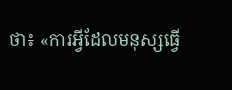ថា៖ «ការអ្វីដែលមនុស្សធ្វើ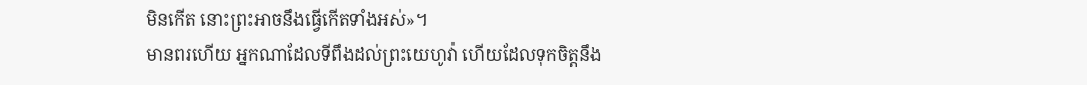មិនកើត នោះព្រះអាចនឹងធ្វើកើតទាំងអស់»។
មានពរហើយ អ្នកណាដែលទីពឹងដល់ព្រះយេហូវ៉ា ហើយដែលទុកចិត្តនឹង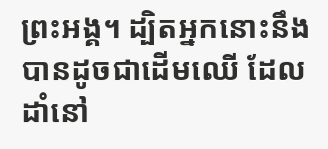ព្រះអង្គ។ ដ្បិតអ្នកនោះនឹងបានដូចជាដើមឈើ ដែលដាំនៅ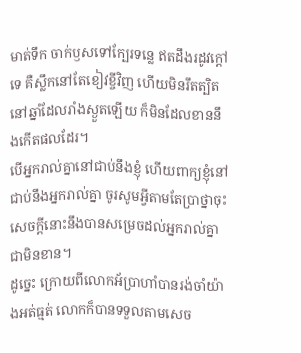មាត់ទឹក ចាក់ឫសទៅក្បែរទន្លេ ឥតដឹងរដូវក្តៅទេ គឺស្លឹកនៅតែខៀវខ្ចីវិញ ហើយមិនរឹតត្បិតនៅឆ្នាំដែលរាំងស្ងួតឡើយ ក៏មិនដែលខាននឹងកើតផលដែរ។
បើអ្នករាល់គ្នានៅជាប់នឹងខ្ញុំ ហើយពាក្យខ្ញុំនៅជាប់នឹងអ្នករាល់គ្នា ចូរសូមអ្វីតាមតែប្រាថ្នាចុះ សេចក្ដីនោះនឹងបានសម្រេចដល់អ្នករាល់គ្នាជាមិនខាន។
ដូច្នេះ ក្រោយពីលោកអ័ប្រាហាំបានរង់ចាំយ៉ាងអត់ធ្មត់ លោកក៏បានទទួលតាមសេច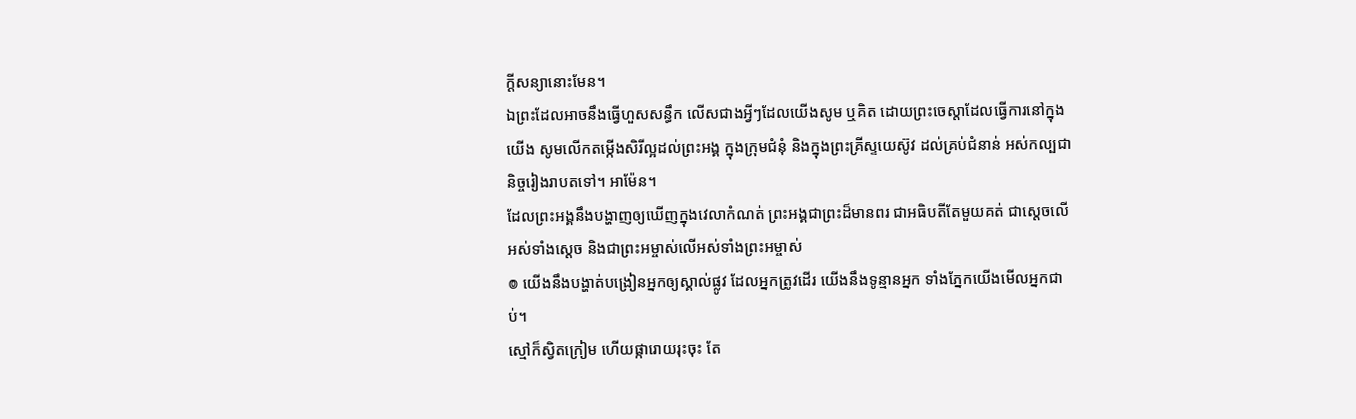ក្ដីសន្យានោះមែន។
ឯព្រះដែលអាចនឹងធ្វើហួសសន្ធឹក លើសជាងអ្វីៗដែលយើងសូម ឬគិត ដោយព្រះចេស្តាដែលធ្វើការនៅក្នុងយើង សូមលើកតម្កើងសិរីល្អដល់ព្រះអង្គ ក្នុងក្រុមជំនុំ និងក្នុងព្រះគ្រីស្ទយេស៊ូវ ដល់គ្រប់ជំនាន់ អស់កល្បជានិច្ចរៀងរាបតទៅ។ អាម៉ែន។
ដែលព្រះអង្គនឹងបង្ហាញឲ្យឃើញក្នុងវេលាកំណត់ ព្រះអង្គជាព្រះដ៏មានពរ ជាអធិបតីតែមួយគត់ ជាស្តេចលើអស់ទាំងស្តេច និងជាព្រះអម្ចាស់លើអស់ទាំងព្រះអម្ចាស់
៙ យើងនឹងបង្ហាត់បង្រៀនអ្នកឲ្យស្គាល់ផ្លូវ ដែលអ្នកត្រូវដើរ យើងនឹងទូន្មានអ្នក ទាំងភ្នែកយើងមើលអ្នកជាប់។
ស្មៅក៏ស្វិតក្រៀម ហើយផ្ការោយរុះចុះ តែ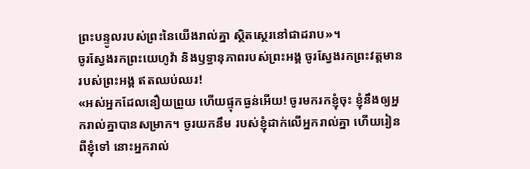ព្រះបន្ទូលរបស់ព្រះនៃយើងរាល់គ្នា ស្ថិតស្ថេរនៅជាដរាប»។
ចូរស្វែងរកព្រះយេហូវ៉ា និងឫទ្ធានុភាពរបស់ព្រះអង្គ ចូរស្វែងរកព្រះវត្តមានរបស់ព្រះអង្គ ឥតឈប់ឈរ!
«អស់អ្នកដែលនឿយព្រួយ ហើយផ្ទុកធ្ងន់អើយ! ចូរមករកខ្ញុំចុះ ខ្ញុំនឹងឲ្យអ្នករាល់គ្នាបានសម្រាក។ ចូរយកនឹម របស់ខ្ញុំដាក់លើអ្នករាល់គ្នា ហើយរៀនពីខ្ញុំទៅ នោះអ្នករាល់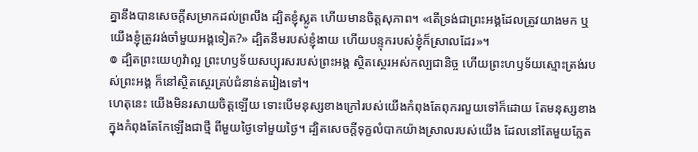គ្នានឹងបានសេចក្តីសម្រាកដល់ព្រលឹង ដ្បិតខ្ញុំស្លូត ហើយមានចិត្តសុភាព។ «តើទ្រង់ជាព្រះអង្គដែលត្រូវយាងមក ឬយើងខ្ញុំត្រូវរង់ចាំមួយអង្គទៀត?» ដ្បិតនឹមរបស់ខ្ញុំងាយ ហើយបន្ទុករបស់ខ្ញុំក៏ស្រាលដែរ»។
៙ ដ្បិតព្រះយេហូវ៉ាល្អ ព្រះហឫទ័យសប្បុរសរបស់ព្រះអង្គ ស្ថិតស្ថេរអស់កល្បជានិច្ច ហើយព្រះហឫទ័យស្មោះត្រង់របស់ព្រះអង្គ ក៏នៅស្ថិតស្ថេរគ្រប់ជំនាន់តរៀងទៅ។
ហេតុនេះ យើងមិនរសាយចិត្តឡើយ ទោះបើមនុស្សខាងក្រៅរបស់យើងកំពុងតែពុករលួយទៅក៏ដោយ តែមនុស្សខាងក្នុងកំពុងតែកែឡើងជាថ្មី ពីមួយថ្ងៃទៅមួយថ្ងៃ។ ដ្បិតសេចក្តីទុក្ខលំបាកយ៉ាងស្រាលរបស់យើង ដែលនៅតែមួយភ្លែត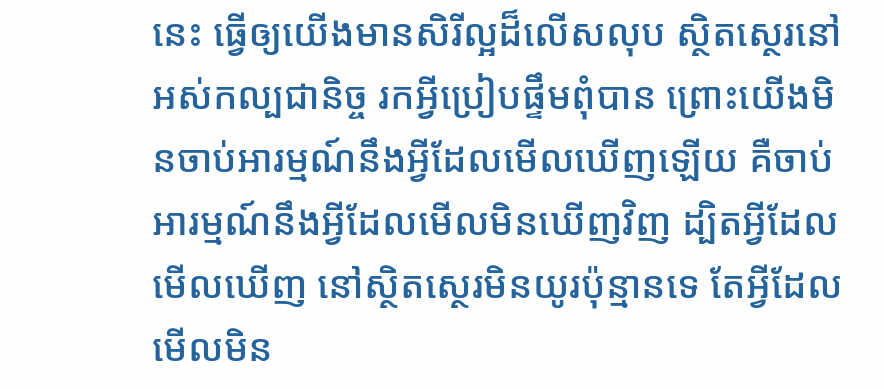នេះ ធ្វើឲ្យយើងមានសិរីល្អដ៏លើសលុប ស្ថិតស្ថេរនៅអស់កល្បជានិច្ច រកអ្វីប្រៀបផ្ទឹមពុំបាន ព្រោះយើងមិនចាប់អារម្មណ៍នឹងអ្វីដែលមើលឃើញឡើយ គឺចាប់អារម្មណ៍នឹងអ្វីដែលមើលមិនឃើញវិញ ដ្បិតអ្វីដែលមើលឃើញ នៅស្ថិតស្ថេរមិនយូរប៉ុន្មានទេ តែអ្វីដែលមើលមិន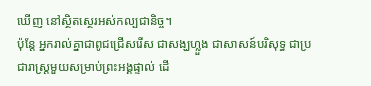ឃើញ នៅស្ថិតស្ថេរអស់កល្បជានិច្ច។
ប៉ុន្តែ អ្នករាល់គ្នាជាពូជជ្រើសរើស ជាសង្ឃហ្លួង ជាសាសន៍បរិសុទ្ធ ជាប្រជារាស្ត្រមួយសម្រាប់ព្រះអង្គផ្ទាល់ ដើ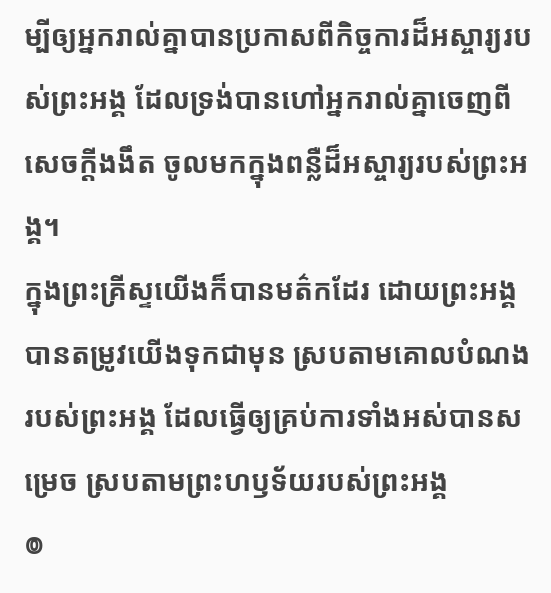ម្បីឲ្យអ្នករាល់គ្នាបានប្រកាសពីកិច្ចការដ៏អស្ចារ្យរបស់ព្រះអង្គ ដែលទ្រង់បានហៅអ្នករាល់គ្នាចេញពីសេចក្តីងងឹត ចូលមកក្នុងពន្លឺដ៏អស្ចារ្យរបស់ព្រះអង្គ។
ក្នុងព្រះគ្រីស្ទយើងក៏បានមត៌កដែរ ដោយព្រះអង្គបានតម្រូវយើងទុកជាមុន ស្របតាមគោលបំណងរបស់ព្រះអង្គ ដែលធ្វើឲ្យគ្រប់ការទាំងអស់បានសម្រេច ស្របតាមព្រះហឫទ័យរបស់ព្រះអង្គ
៙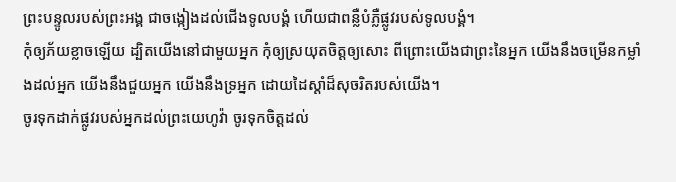ព្រះបន្ទូលរបស់ព្រះអង្គ ជាចង្កៀងដល់ជើងទូលបង្គំ ហើយជាពន្លឺបំភ្លឺផ្លូវរបស់ទូលបង្គំ។
កុំឲ្យភ័យខ្លាចឡើយ ដ្បិតយើងនៅជាមួយអ្នក កុំឲ្យស្រយុតចិត្តឲ្យសោះ ពីព្រោះយើងជាព្រះនៃអ្នក យើងនឹងចម្រើនកម្លាំងដល់អ្នក យើងនឹងជួយអ្នក យើងនឹងទ្រអ្នក ដោយដៃស្តាំដ៏សុចរិតរបស់យើង។
ចូរទុកដាក់ផ្លូវរបស់អ្នកដល់ព្រះយេហូវ៉ា ចូរទុកចិត្តដល់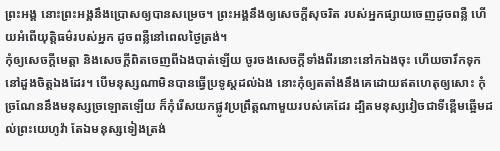ព្រះអង្គ នោះព្រះអង្គនឹងប្រោសឲ្យបានសម្រេច។ ព្រះអង្គនឹងឲ្យសេចក្ដីសុចរិត របស់អ្នកផ្សាយចេញដូចពន្លឺ ហើយអំពើយុត្តិធម៌របស់អ្នក ដូចពន្លឺនៅពេលថ្ងៃត្រង់។
កុំឲ្យសេចក្ដីមេត្តា និងសេចក្ដីពិតចេញពីឯងបាត់ឡើយ ចូរចងសេចក្ដីទាំងពីរនោះនៅកឯងចុះ ហើយចារឹកទុកនៅដួងចិត្តឯងដែរ។ បើមនុស្សណាមិនបានធ្វើប្រទូស្តដល់ឯង នោះកុំឲ្យតតាំងនឹងគេដោយឥតហេតុឲ្យសោះ កុំច្រណែននឹងមនុស្សច្រឡោតឡើយ ក៏កុំរើសយកផ្លូវប្រព្រឹត្តណាមួយរបស់គេដែរ ដ្បិតមនុស្សវៀចជាទីខ្ពើមឆ្អើមដល់ព្រះយេហូវ៉ា តែឯមនុស្សទៀងត្រង់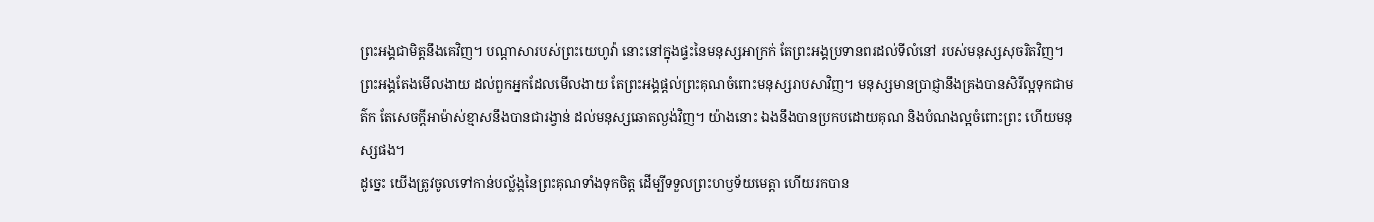ព្រះអង្គជាមិត្តនឹងគេវិញ។ បណ្ដាសារបស់ព្រះយេហូវ៉ា នោះនៅក្នុងផ្ទះនៃមនុស្សអាក្រក់ តែព្រះអង្គប្រទានពរដល់ទីលំនៅ របស់មនុស្សសុចរិតវិញ។ ព្រះអង្គតែងមើលងាយ ដល់ពួកអ្នកដែលមើលងាយ តែព្រះអង្គផ្តល់ព្រះគុណចំពោះមនុស្សរាបសាវិញ។ មនុស្សមានប្រាជ្ញានឹងគ្រងបានសិរីល្អទុកជាមត៌ក តែសេចក្ដីអាម៉ាស់ខ្មាសនឹងបានជារង្វាន់ ដល់មនុស្សឆោតល្ងង់វិញ។ យ៉ាងនោះ ឯងនឹងបានប្រកបដោយគុណ និងបំណងល្អចំពោះព្រះ ហើយមនុស្សផង។
ដូច្នេះ យើងត្រូវចូលទៅកាន់បល្ល័ង្កនៃព្រះគុណទាំងទុកចិត្ត ដើម្បីទទួលព្រះហឫទ័យមេត្តា ហើយរកបាន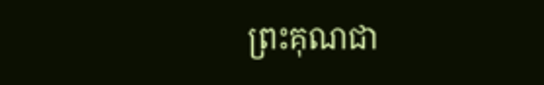ព្រះគុណជា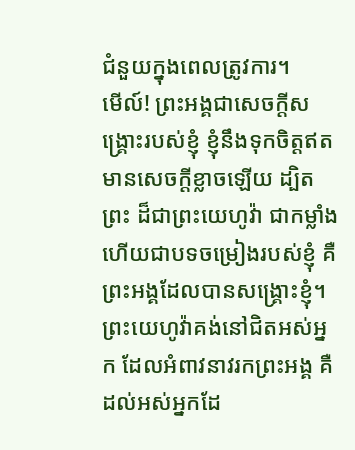ជំនួយក្នុងពេលត្រូវការ។
មើល៍! ព្រះអង្គជាសេចក្ដីសង្គ្រោះរបស់ខ្ញុំ ខ្ញុំនឹងទុកចិត្តឥតមានសេចក្ដីខ្លាចឡើយ ដ្បិតព្រះ ដ៏ជាព្រះយេហូវ៉ា ជាកម្លាំង ហើយជាបទចម្រៀងរបស់ខ្ញុំ គឺព្រះអង្គដែលបានសង្គ្រោះខ្ញុំ។
ព្រះយេហូវ៉ាគង់នៅជិតអស់អ្នក ដែលអំពាវនាវរកព្រះអង្គ គឺដល់អស់អ្នកដែ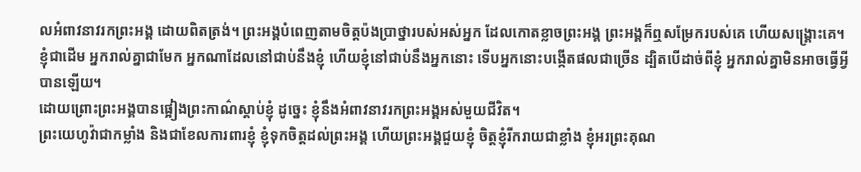លអំពាវនាវរកព្រះអង្គ ដោយពិតត្រង់។ ព្រះអង្គបំពេញតាមចិត្តប៉ងប្រាថ្នារបស់អស់អ្នក ដែលកោតខ្លាចព្រះអង្គ ព្រះអង្គក៏ឮសម្រែករបស់គេ ហើយសង្គ្រោះគេ។
ខ្ញុំជាដើម អ្នករាល់គ្នាជាមែក អ្នកណាដែលនៅជាប់នឹងខ្ញុំ ហើយខ្ញុំនៅជាប់នឹងអ្នកនោះ ទើបអ្នកនោះបង្កើតផលជាច្រើន ដ្បិតបើដាច់ពីខ្ញុំ អ្នករាល់គ្នាមិនអាចធ្វើអ្វីបានឡើយ។
ដោយព្រោះព្រះអង្គបានផ្អៀងព្រះកាណ៌ស្តាប់ខ្ញុំ ដូច្នេះ ខ្ញុំនឹងអំពាវនាវរកព្រះអង្គអស់មួយជីវិត។
ព្រះយេហូវ៉ាជាកម្លាំង និងជាខែលការពារខ្ញុំ ខ្ញុំទុកចិត្តដល់ព្រះអង្គ ហើយព្រះអង្គជួយខ្ញុំ ចិត្តខ្ញុំរីករាយជាខ្លាំង ខ្ញុំអរព្រះគុណ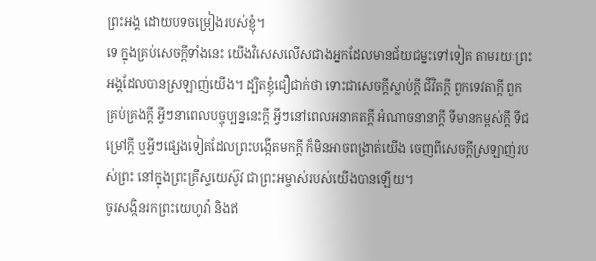ព្រះអង្គ ដោយបទចម្រៀងរបស់ខ្ញុំ។
ទេ ក្នុងគ្រប់សេចក្តីទាំងនេះ យើងវិសេសលើសជាងអ្នកដែលមានជ័យជម្នះទៅទៀត តាមរយៈព្រះអង្គដែលបានស្រឡាញ់យើង។ ដ្បិតខ្ញុំជឿជាក់ថា ទោះជាសេចក្ដីស្លាប់ក្ដី ជីវិតក្ដី ពួកទេវតាក្ដី ពួកគ្រប់គ្រងក្ដី អ្វីៗនាពេលបច្ចុប្បន្ននេះក្ដី អ្វីៗនៅពេលអនាគតក្ដី អំណាចនានាក្ដី ទីមានកម្ពស់ក្ដី ទីជម្រៅក្ដី ឬអ្វីៗផ្សេងទៀតដែលព្រះបង្កើតមកក្តី ក៏មិនអាចពង្រាត់យើង ចេញពីសេចក្តីស្រឡាញ់របស់ព្រះ នៅក្នុងព្រះគ្រីស្ទយេស៊ូវ ជាព្រះអម្ចាស់របស់យើងបានឡើយ។
ចូរសង្កិនរកព្រះយេហូវ៉ា និងឥ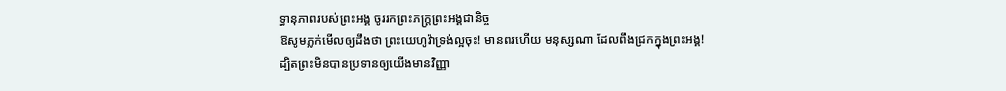ទ្ធានុភាពរបស់ព្រះអង្គ ចូររកព្រះភក្ត្រព្រះអង្គជានិច្ច
ឱសូមភ្លក់មើលឲ្យដឹងថា ព្រះយេហូវ៉ាទ្រង់ល្អចុះ! មានពរហើយ មនុស្សណា ដែលពឹងជ្រកក្នុងព្រះអង្គ!
ដ្បិតព្រះមិនបានប្រទានឲ្យយើងមានវិញ្ញា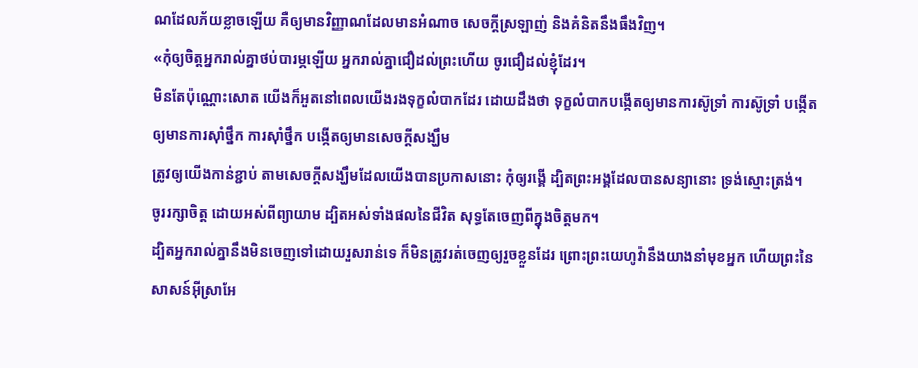ណដែលភ័យខ្លាចឡើយ គឺឲ្យមានវិញ្ញាណដែលមានអំណាច សេចក្ដីស្រឡាញ់ និងគំនិតនឹងធឹងវិញ។
«កុំឲ្យចិត្តអ្នករាល់គ្នាថប់បារម្ភឡើយ អ្នករាល់គ្នាជឿដល់ព្រះហើយ ចូរជឿដល់ខ្ញុំដែរ។
មិនតែប៉ុណ្ណោះសោត យើងក៏អួតនៅពេលយើងរងទុក្ខលំបាកដែរ ដោយដឹងថា ទុក្ខលំបាកបង្កើតឲ្យមានការស៊ូទ្រាំ ការស៊ូទ្រាំ បង្កើតឲ្យមានការស៊ាំថ្នឹក ការស៊ាំថ្នឹក បង្កើតឲ្យមានសេចក្តីសង្ឃឹម
ត្រូវឲ្យយើងកាន់ខ្ជាប់ តាមសេចក្តីសង្ឃឹមដែលយើងបានប្រកាសនោះ កុំឲ្យរង្គើ ដ្បិតព្រះអង្គដែលបានសន្យានោះ ទ្រង់ស្មោះត្រង់។
ចូររក្សាចិត្ត ដោយអស់ពីព្យាយាម ដ្បិតអស់ទាំងផលនៃជីវិត សុទ្ធតែចេញពីក្នុងចិត្តមក។
ដ្បិតអ្នករាល់គ្នានឹងមិនចេញទៅដោយរួសរាន់ទេ ក៏មិនត្រូវរត់ចេញឲ្យរួចខ្លួនដែរ ព្រោះព្រះយេហូវ៉ានឹងយាងនាំមុខអ្នក ហើយព្រះនៃសាសន៍អ៊ីស្រាអែ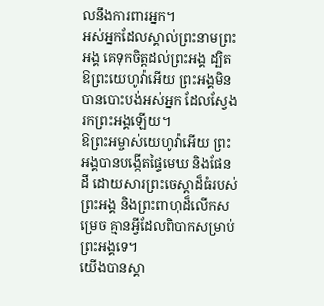លនឹងការពារអ្នក។
អស់អ្នកដែលស្គាល់ព្រះនាមព្រះអង្គ គេទុកចិត្តដល់ព្រះអង្គ ដ្បិត ឱព្រះយេហូវ៉ាអើយ ព្រះអង្គមិនបានបោះបង់អស់អ្នក ដែលស្វែងរកព្រះអង្គឡើយ។
ឱព្រះអម្ចាស់យេហូវ៉ាអើយ ព្រះអង្គបានបង្កើតផ្ទៃមេឃ និងផែនដី ដោយសារព្រះចេស្តាដ៏ធំរបស់ព្រះអង្គ និងព្រះពាហុដ៏លើកសម្រេច គ្មានអ្វីដែលពិបាកសម្រាប់ព្រះអង្គទេ។
យើងបានស្គា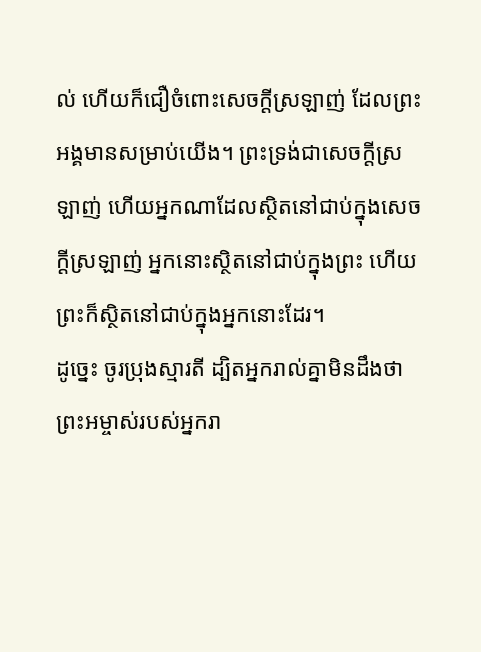ល់ ហើយក៏ជឿចំពោះសេចក្ដីស្រឡាញ់ ដែលព្រះអង្គមានសម្រាប់យើង។ ព្រះទ្រង់ជាសេចក្ដីស្រឡាញ់ ហើយអ្នកណាដែលស្ថិតនៅជាប់ក្នុងសេចក្ដីស្រឡាញ់ អ្នកនោះស្ថិតនៅជាប់ក្នុងព្រះ ហើយព្រះក៏ស្ថិតនៅជាប់ក្នុងអ្នកនោះដែរ។
ដូច្នេះ ចូរប្រុងស្មារតី ដ្បិតអ្នករាល់គ្នាមិនដឹងថា ព្រះអម្ចាស់របស់អ្នករា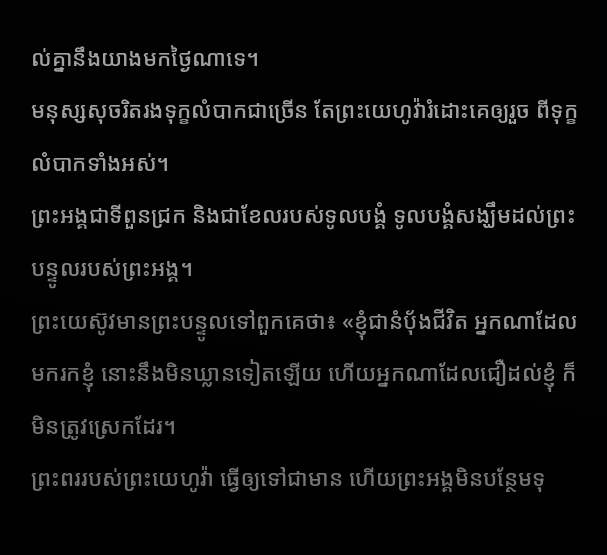ល់គ្នានឹងយាងមកថ្ងៃណាទេ។
មនុស្សសុចរិតរងទុក្ខលំបាកជាច្រើន តែព្រះយេហូវ៉ារំដោះគេឲ្យរួច ពីទុក្ខលំបាកទាំងអស់។
ព្រះអង្គជាទីពួនជ្រក និងជាខែលរបស់ទូលបង្គំ ទូលបង្គំសង្ឃឹមដល់ព្រះបន្ទូលរបស់ព្រះអង្គ។
ព្រះយេស៊ូវមានព្រះបន្ទូលទៅពួកគេថា៖ «ខ្ញុំជានំបុ័ងជីវិត អ្នកណាដែលមករកខ្ញុំ នោះនឹងមិនឃ្លានទៀតឡើយ ហើយអ្នកណាដែលជឿដល់ខ្ញុំ ក៏មិនត្រូវស្រេកដែរ។
ព្រះពររបស់ព្រះយេហូវ៉ា ធ្វើឲ្យទៅជាមាន ហើយព្រះអង្គមិនបន្ថែមទុ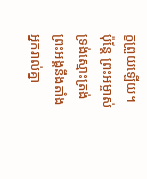ក្ខព្រួយឡើយ។
ប៉ុន្ដែ ព្រះអម្ចាស់ទ្រង់ស្មោះត្រង់ ព្រះអង្គនឹងតាំងអ្នករាល់គ្នា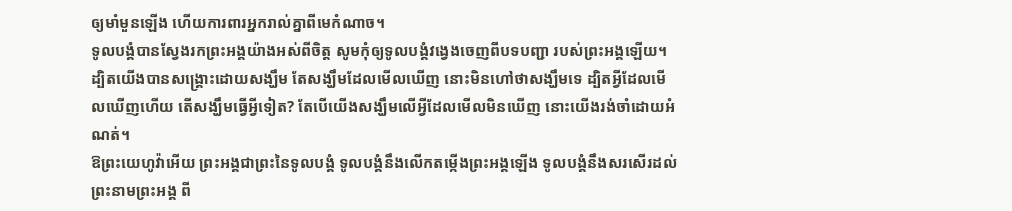ឲ្យមាំមួនឡើង ហើយការពារអ្នករាល់គ្នាពីមេកំណាច។
ទូលបង្គំបានស្វែងរកព្រះអង្គយ៉ាងអស់ពីចិត្ត សូមកុំឲ្យទូលបង្គំវង្វេងចេញពីបទបញ្ជា របស់ព្រះអង្គឡើយ។
ដ្បិតយើងបានសង្គ្រោះដោយសង្ឃឹម តែសង្ឃឹមដែលមើលឃើញ នោះមិនហៅថាសង្ឃឹមទេ ដ្បិតអ្វីដែលមើលឃើញហើយ តើសង្ឃឹមធ្វើអ្វីទៀត? តែបើយើងសង្ឃឹមលើអ្វីដែលមើលមិនឃើញ នោះយើងរង់ចាំដោយអំណត់។
ឱព្រះយេហូវ៉ាអើយ ព្រះអង្គជាព្រះនៃទូលបង្គំ ទូលបង្គំនឹងលើកតម្កើងព្រះអង្គឡើង ទូលបង្គំនឹងសរសើរដល់ព្រះនាមព្រះអង្គ ពី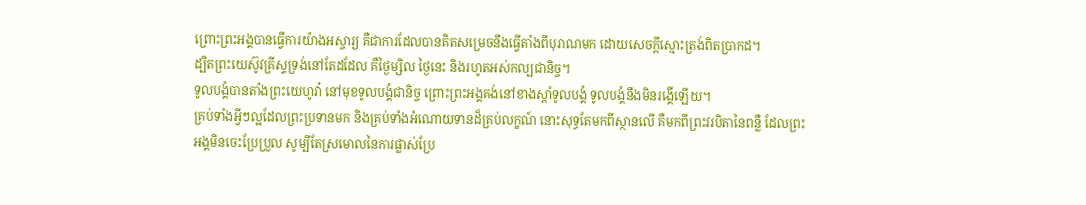ព្រោះព្រះអង្គបានធ្វើការយ៉ាងអស្ចារ្យ គឺជាការដែលបានគិតសម្រេចនឹងធ្វើតាំងពីបុរាណមក ដោយសេចក្ដីស្មោះត្រង់ពិតប្រាកដ។
ដ្បិតព្រះយេស៊ូវគ្រីស្ទទ្រង់នៅតែដដែល គឺថ្ងៃម្សិល ថ្ងៃនេះ និងរហូតអស់កល្បជានិច្ច។
ទូលបង្គំបានតាំងព្រះយេហូវ៉ា នៅមុខទូលបង្គំជានិច្ច ព្រោះព្រះអង្គគង់នៅខាងស្តាំទូលបង្គំ ទូលបង្គំនឹងមិនរង្គើឡើយ។
គ្រប់ទាំងអ្វីៗល្អដែលព្រះប្រទានមក និងគ្រប់ទាំងអំណោយទានដ៏គ្រប់លក្ខណ៍ នោះសុទ្ធតែមកពីស្ថានលើ គឺមកពីព្រះវរបិតានៃពន្លឺ ដែលព្រះអង្គមិនចេះប្រែប្រួល សូម្បីតែស្រមោលនៃការផ្លាស់ប្រែ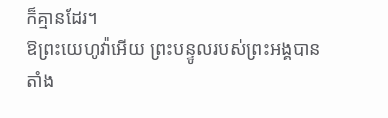ក៏គ្មានដែរ។
ឱព្រះយេហូវ៉ាអើយ ព្រះបន្ទូលរបស់ព្រះអង្គបានតាំង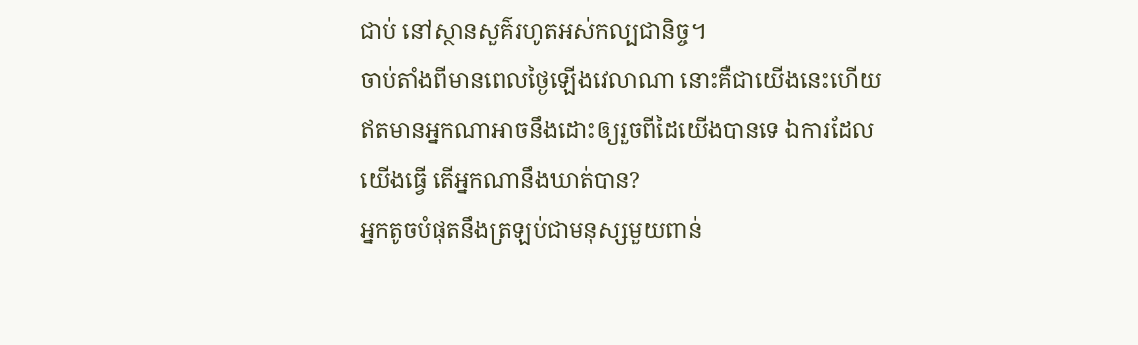ជាប់ នៅស្ថានសួគ៌រហូតអស់កល្បជានិច្ច។
ចាប់តាំងពីមានពេលថ្ងៃឡើងវេលាណា នោះគឺជាយើងនេះហើយ ឥតមានអ្នកណាអាចនឹងដោះឲ្យរួចពីដៃយើងបានទេ ឯការដែលយើងធ្វើ តើអ្នកណានឹងឃាត់បាន?
អ្នកតូចបំផុតនឹងត្រឡប់ជាមនុស្សមួយពាន់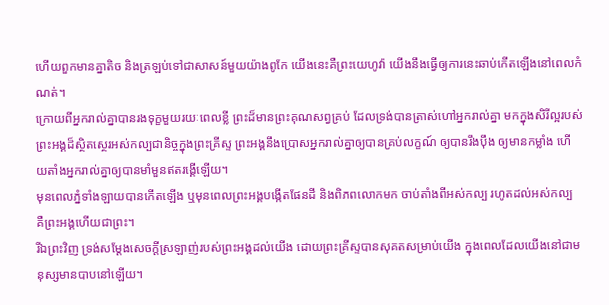ហើយពួកមានគ្នាតិច និងត្រឡប់ទៅជាសាសន៍មួយយ៉ាងពូកែ យើងនេះគឺព្រះយេហូវ៉ា យើងនឹងធ្វើឲ្យការនេះឆាប់កើតឡើងនៅពេលកំណត់។
ក្រោយពីអ្នករាល់គ្នាបានរងទុក្ខមួយរយៈពេលខ្លី ព្រះដ៏មានព្រះគុណសព្វគ្រប់ ដែលទ្រង់បានត្រាស់ហៅអ្នករាល់គ្នា មកក្នុងសិរីល្អរបស់ព្រះអង្គដ៏ស្ថិតស្ថេរអស់កល្បជានិច្ចក្នុងព្រះគ្រីស្ទ ព្រះអង្គនឹងប្រោសអ្នករាល់គ្នាឲ្យបានគ្រប់លក្ខណ៍ ឲ្យបានរឹងប៉ឹង ឲ្យមានកម្លាំង ហើយតាំងអ្នករាល់គ្នាឲ្យបានមាំមួនឥតរង្គើឡើយ។
មុនពេលភ្នំទាំងឡាយបានកើតឡើង ឬមុនពេលព្រះអង្គបង្កើតផែនដី និងពិភពលោកមក ចាប់តាំងពីអស់កល្ប រហូតដល់អស់កល្ប គឺព្រះអង្គហើយជាព្រះ។
រីឯព្រះវិញ ទ្រង់សម្ដែងសេចក្តីស្រឡាញ់របស់ព្រះអង្គដល់យើង ដោយព្រះគ្រីស្ទបានសុគតសម្រាប់យើង ក្នុងពេលដែលយើងនៅជាមនុស្សមានបាបនៅឡើយ។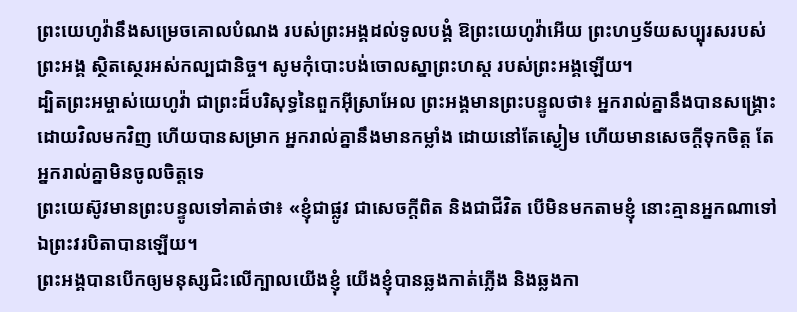ព្រះយេហូវ៉ានឹងសម្រេចគោលបំណង របស់ព្រះអង្គដល់ទូលបង្គំ ឱព្រះយេហូវ៉ាអើយ ព្រះហឫទ័យសប្បុរសរបស់ព្រះអង្គ ស្ថិតស្ថេរអស់កល្បជានិច្ច។ សូមកុំបោះបង់ចោលស្នាព្រះហស្ត របស់ព្រះអង្គឡើយ។
ដ្បិតព្រះអម្ចាស់យេហូវ៉ា ជាព្រះដ៏បរិសុទ្ធនៃពួកអ៊ីស្រាអែល ព្រះអង្គមានព្រះបន្ទូលថា៖ អ្នករាល់គ្នានឹងបានសង្គ្រោះ ដោយវិលមកវិញ ហើយបានសម្រាក អ្នករាល់គ្នានឹងមានកម្លាំង ដោយនៅតែស្ងៀម ហើយមានសេចក្ដីទុកចិត្ត តែអ្នករាល់គ្នាមិនចូលចិត្តទេ
ព្រះយេស៊ូវមានព្រះបន្ទូលទៅគាត់ថា៖ «ខ្ញុំជាផ្លូវ ជាសេចក្តីពិត និងជាជីវិត បើមិនមកតាមខ្ញុំ នោះគ្មានអ្នកណាទៅឯព្រះវរបិតាបានឡើយ។
ព្រះអង្គបានបើកឲ្យមនុស្សជិះលើក្បាលយើងខ្ញុំ យើងខ្ញុំបានឆ្លងកាត់ភ្លើង និងឆ្លងកា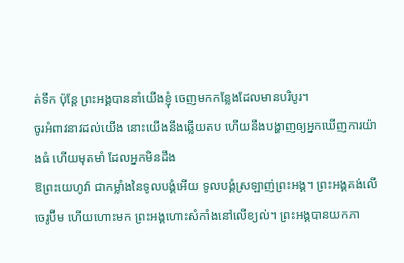ត់ទឹក ប៉ុន្តែ ព្រះអង្គបាននាំយើងខ្ញុំ ចេញមកកន្លែងដែលមានបរិបូរ។
ចូរអំពាវនាវដល់យើង នោះយើងនឹងឆ្លើយតប ហើយនឹងបង្ហាញឲ្យអ្នកឃើញការយ៉ាងធំ ហើយមុតមាំ ដែលអ្នកមិនដឹង
ឱព្រះយេហូវ៉ា ជាកម្លាំងនៃទូលបង្គំអើយ ទូលបង្គំស្រឡាញ់ព្រះអង្គ។ ព្រះអង្គគង់លើចេរូប៊ីម ហើយហោះមក ព្រះអង្គហោះសំកាំងនៅលើខ្យល់។ ព្រះអង្គបានយកភា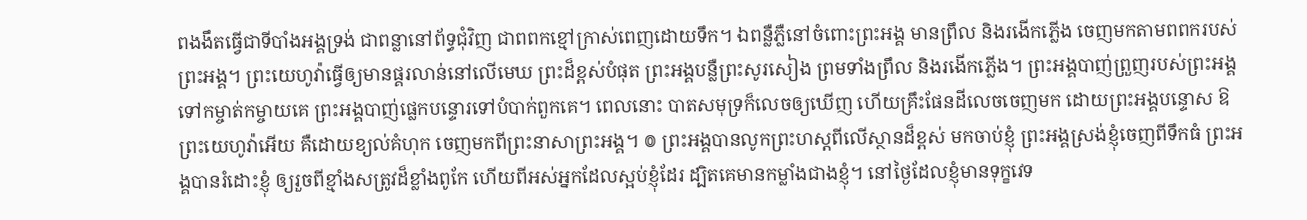ពងងឹតធ្វើជាទីបាំងអង្គទ្រង់ ជាពន្លានៅព័ទ្ធជុំវិញ ជាពពកខ្មៅក្រាស់ពេញដោយទឹក។ ឯពន្លឺភ្លឺនៅចំពោះព្រះអង្គ មានព្រឹល និងរងើកភ្លើង ចេញមកតាមពពករបស់ព្រះអង្គ។ ព្រះយេហូវ៉ាធ្វើឲ្យមានផ្គរលាន់នៅលើមេឃ ព្រះដ៏ខ្ពស់បំផុត ព្រះអង្គបន្លឺព្រះសូរសៀង ព្រមទាំងព្រឹល និងរងើកភ្លើង។ ព្រះអង្គបាញ់ព្រួញរបស់ព្រះអង្គ ទៅកម្ចាត់កម្ចាយគេ ព្រះអង្គបាញ់ផ្លេកបន្ទោរទៅបំបាក់ពួកគេ។ ពេលនោះ បាតសមុទ្រក៏លេចឲ្យឃើញ ហើយគ្រឹះផែនដីលេចចេញមក ដោយព្រះអង្គបន្ទោស ឱព្រះយេហូវ៉ាអើយ គឺដោយខ្យល់គំហុក ចេញមកពីព្រះនាសាព្រះអង្គ។ ៙ ព្រះអង្គបានលូកព្រះហស្ដពីលើស្ថានដ៏ខ្ពស់ មកចាប់ខ្ញុំ ព្រះអង្គស្រង់ខ្ញុំចេញពីទឹកធំ ព្រះអង្គបានរំដោះខ្ញុំ ឲ្យរួចពីខ្មាំងសត្រូវដ៏ខ្លាំងពូកែ ហើយពីអស់អ្នកដែលស្អប់ខ្ញុំដែរ ដ្បិតគេមានកម្លាំងជាងខ្ញុំ។ នៅថ្ងៃដែលខ្ញុំមានទុក្ខវេទ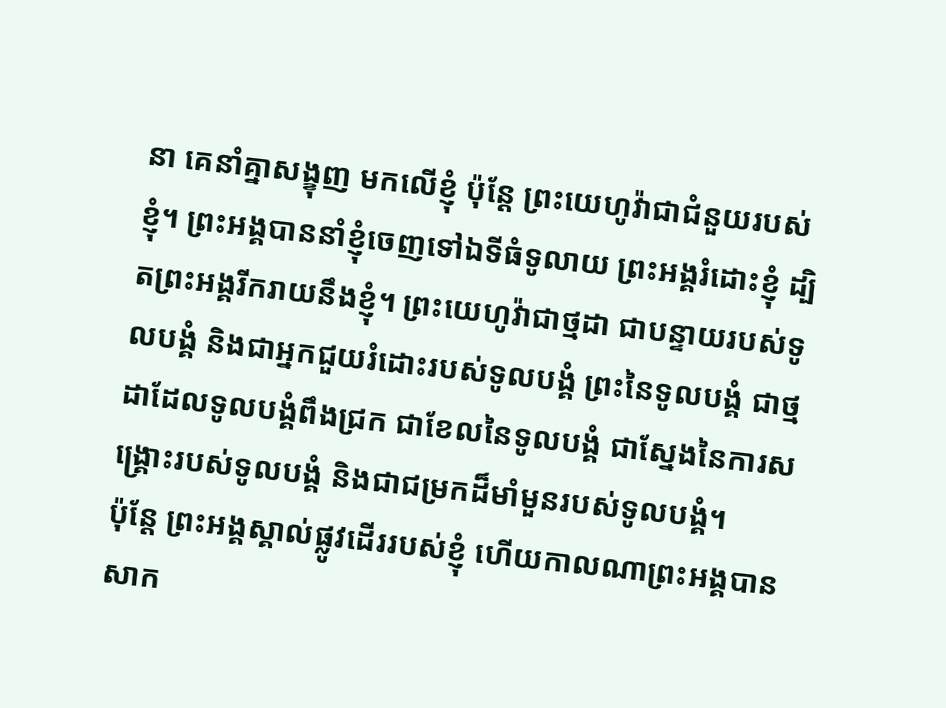នា គេនាំគ្នាសង្ខុញ មកលើខ្ញុំ ប៉ុន្តែ ព្រះយេហូវ៉ាជាជំនួយរបស់ខ្ញុំ។ ព្រះអង្គបាននាំខ្ញុំចេញទៅឯទីធំទូលាយ ព្រះអង្គរំដោះខ្ញុំ ដ្បិតព្រះអង្គរីករាយនឹងខ្ញុំ។ ព្រះយេហូវ៉ាជាថ្មដា ជាបន្ទាយរបស់ទូលបង្គំ និងជាអ្នកជួយរំដោះរបស់ទូលបង្គំ ព្រះនៃទូលបង្គំ ជាថ្មដាដែលទូលបង្គំពឹងជ្រក ជាខែលនៃទូលបង្គំ ជាស្នែងនៃការសង្គ្រោះរបស់ទូលបង្គំ និងជាជម្រកដ៏មាំមួនរបស់ទូលបង្គំ។
ប៉ុន្តែ ព្រះអង្គស្គាល់ផ្លូវដើររបស់ខ្ញុំ ហើយកាលណាព្រះអង្គបានសាក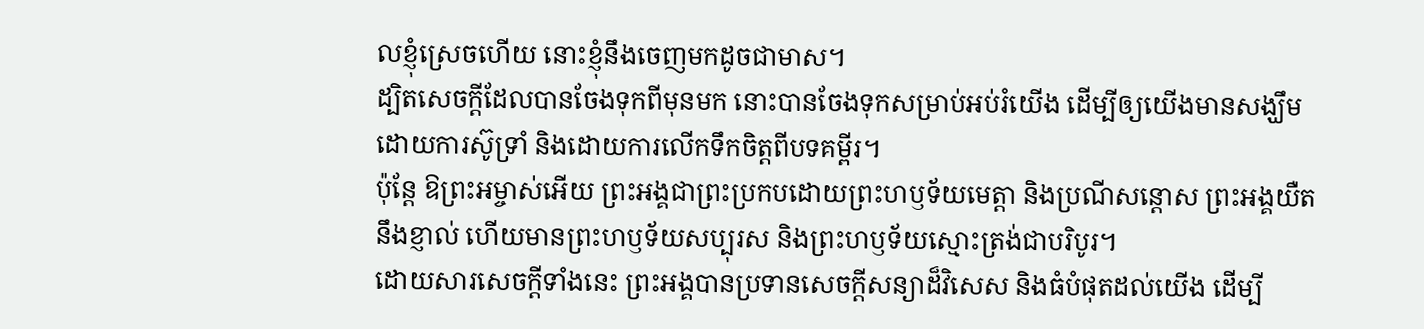លខ្ញុំស្រេចហើយ នោះខ្ញុំនឹងចេញមកដូចជាមាស។
ដ្បិតសេចក្តីដែលបានចែងទុកពីមុនមក នោះបានចែងទុកសម្រាប់អប់រំយើង ដើម្បីឲ្យយើងមានសង្ឃឹម ដោយការស៊ូទ្រាំ និងដោយការលើកទឹកចិត្តពីបទគម្ពីរ។
ប៉ុន្ដែ ឱព្រះអម្ចាស់អើយ ព្រះអង្គជាព្រះប្រកបដោយព្រះហឫទ័យមេត្តា និងប្រណីសន្ដោស ព្រះអង្គយឺតនឹងខ្ញាល់ ហើយមានព្រះហឫទ័យសប្បុរស និងព្រះហឫទ័យស្មោះត្រង់ជាបរិបូរ។
ដោយសារសេចក្ដីទាំងនេះ ព្រះអង្គបានប្រទានសេចក្ដីសន្យាដ៏វិសេស និងធំបំផុតដល់យើង ដើម្បី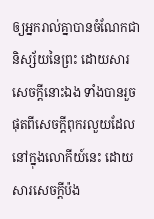ឲ្យអ្នករាល់គ្នាបានចំណែកជានិស្ស័យនៃព្រះ ដោយសារសេចក្ដីនោះឯង ទាំងបានរួចផុតពីសេចក្ដីពុករលួយដែលនៅក្នុងលោកីយ៍នេះ ដោយសារសេចក្តីប៉ង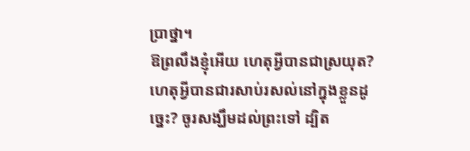ប្រាថ្នា។
ឱព្រលឹងខ្ញុំអើយ ហេតុអ្វីបានជាស្រយុត? ហេតុអ្វីបានជារសាប់រសល់នៅក្នុងខ្លួនដូច្នេះ? ចូរសង្ឃឹមដល់ព្រះទៅ ដ្បិត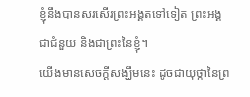ខ្ញុំនឹងបានសរសើរព្រះអង្គតទៅទៀត ព្រះអង្គជាជំនួយ និងជាព្រះនៃខ្ញុំ។
យើងមានសេចក្ដីសង្ឃឹមនេះ ដូចជាយុថ្កានៃព្រ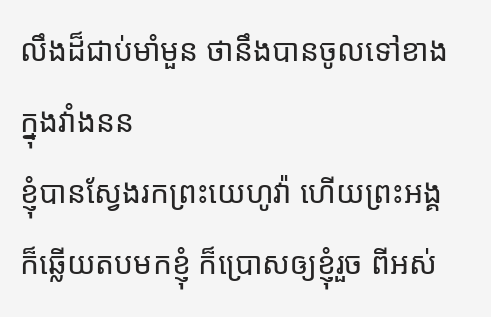លឹងដ៏ជាប់មាំមួន ថានឹងបានចូលទៅខាងក្នុងវាំងនន
ខ្ញុំបានស្វែងរកព្រះយេហូវ៉ា ហើយព្រះអង្គក៏ឆ្លើយតបមកខ្ញុំ ក៏ប្រោសឲ្យខ្ញុំរួច ពីអស់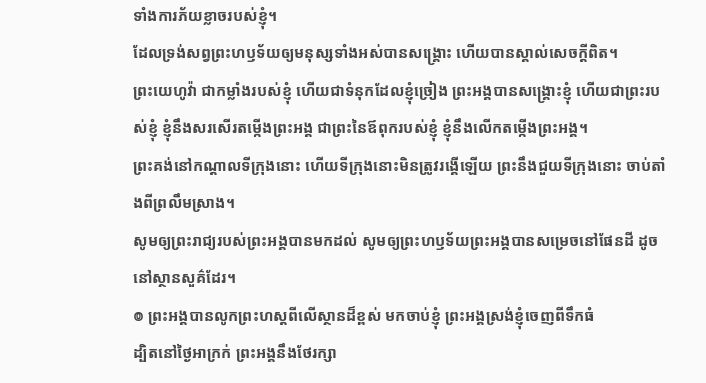ទាំងការភ័យខ្លាចរបស់ខ្ញុំ។
ដែលទ្រង់សព្វព្រះហឫទ័យឲ្យមនុស្សទាំងអស់បានសង្គ្រោះ ហើយបានស្គាល់សេចក្ដីពិត។
ព្រះយេហូវ៉ា ជាកម្លាំងរបស់ខ្ញុំ ហើយជាទំនុកដែលខ្ញុំច្រៀង ព្រះអង្គបានសង្គ្រោះខ្ញុំ ហើយជាព្រះរបស់ខ្ញុំ ខ្ញុំនឹងសរសើរតម្កើងព្រះអង្គ ជាព្រះនៃឪពុករបស់ខ្ញុំ ខ្ញុំនឹងលើកតម្កើងព្រះអង្គ។
ព្រះគង់នៅកណ្ដាលទីក្រុងនោះ ហើយទីក្រុងនោះមិនត្រូវរង្គើឡើយ ព្រះនឹងជួយទីក្រុងនោះ ចាប់តាំងពីព្រលឹមស្រាង។
សូមឲ្យព្រះរាជ្យរបស់ព្រះអង្គបានមកដល់ សូមឲ្យព្រះហឫទ័យព្រះអង្គបានសម្រេចនៅផែនដី ដូចនៅស្ថានសួគ៌ដែរ។
៙ ព្រះអង្គបានលូកព្រះហស្ដពីលើស្ថានដ៏ខ្ពស់ មកចាប់ខ្ញុំ ព្រះអង្គស្រង់ខ្ញុំចេញពីទឹកធំ
ដ្បិតនៅថ្ងៃអាក្រក់ ព្រះអង្គនឹងថែរក្សា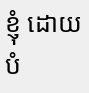ខ្ញុំ ដោយបំ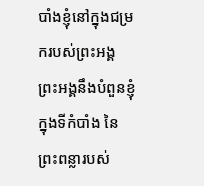បាំងខ្ញុំនៅក្នុងជម្រករបស់ព្រះអង្គ ព្រះអង្គនឹងបំពួនខ្ញុំក្នុងទីកំបាំង នៃព្រះពន្លារបស់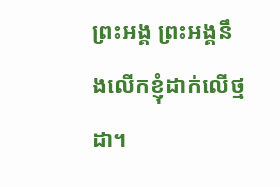ព្រះអង្គ ព្រះអង្គនឹងលើកខ្ញុំដាក់លើថ្មដា។